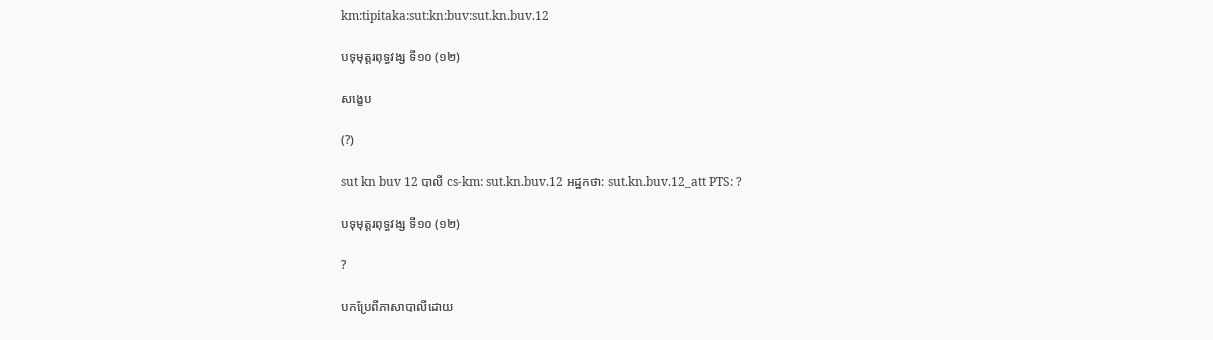km:tipitaka:sut:kn:buv:sut.kn.buv.12

បទុមុត្តរពុទ្ធវង្ស ទី១០ (១២)

សង្ខេប

(?)

sut kn buv 12 បាលី cs-km: sut.kn.buv.12 អដ្ឋកថា: sut.kn.buv.12_att PTS: ?

បទុមុត្តរពុទ្ធវង្ស ទី១០ (១២)

?

បកប្រែពីភាសាបាលីដោយ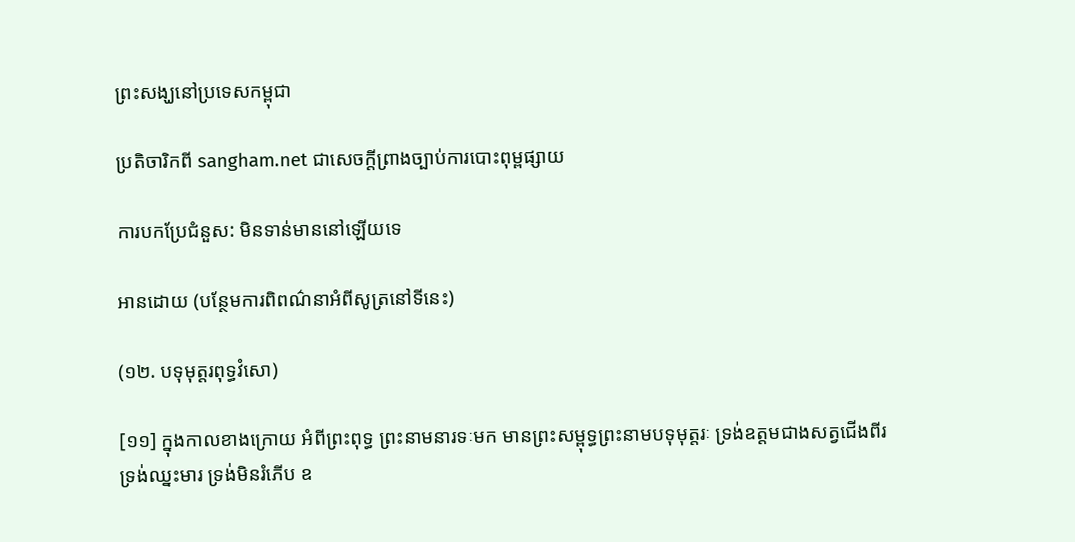ព្រះសង្ឃនៅប្រទេសកម្ពុជា

ប្រតិចារិកពី sangham.net ជាសេចក្តីព្រាងច្បាប់ការបោះពុម្ពផ្សាយ

ការបកប្រែជំនួស: មិនទាន់មាននៅឡើយទេ

អានដោយ (បន្ថែមការពិពណ៌នាអំពីសូត្រនៅទីនេះ)

(១២. បទុមុត្តរពុទ្ធវំសោ)

[១១] ក្នុងកាលខាងក្រោយ អំពីព្រះពុទ្ធ ព្រះនាមនារទៈមក មានព្រះសម្ពុទ្ធព្រះនាមបទុមុត្តរៈ ទ្រង់ឧត្តមជាងសត្វជើងពីរ ទ្រង់ឈ្នះមារ ទ្រង់មិនរំភើប ឧ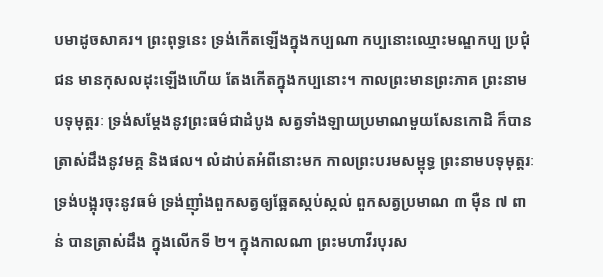បមាដូចសាគរ។ ព្រះពុទ្ធនេះ ទ្រង់កើតឡើងក្នុងកប្បណា កប្បនោះឈ្មោះមណ្ឌកប្ប ប្រជុំជន មានកុសលដុះឡើងហើយ តែងកើតក្នុងកប្បនោះ។ កាលព្រះមានព្រះភាគ ព្រះនាមបទុមុត្តរៈ ទ្រង់សម្តែងនូវព្រះធម៌ជាដំបូង សត្វទាំងឡាយប្រមាណមួយសែនកោដិ ក៏បានត្រាស់ដឹងនូវមគ្គ និងផល។ លំដាប់តអំពីនោះមក កាលព្រះបរមសម្ពុទ្ធ ព្រះនាមបទុមុត្តរៈ ទ្រង់បង្អុរចុះនូវធម៌ ទ្រង់ញ៉ាំងពួកសត្វឲ្យឆ្អែតស្កប់ស្កល់ ពួកសត្វប្រមាណ ៣ ម៉ឺន ៧ ពាន់ បានត្រាស់ដឹង ក្នុងលើកទី ២។ ក្នុងកាលណា ព្រះមហាវីរបុរស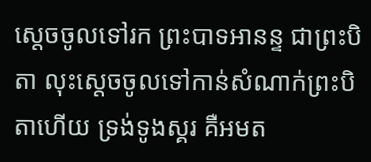ស្តេចចូលទៅរក ព្រះបាទអានន្ទ ជាព្រះបិតា លុះស្តេចចូលទៅកាន់សំណាក់ព្រះបិតាហើយ ទ្រង់ទូងស្គរ គឺអមត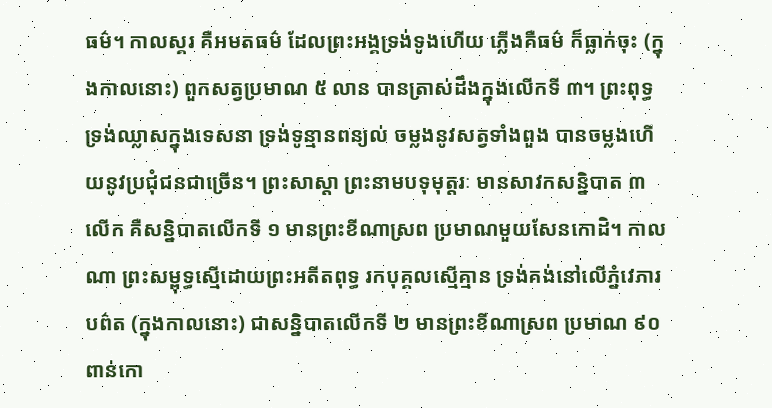ធម៌។ កាលស្គរ គឺអមតធម៌ ដែលព្រះអង្គទ្រង់ទូងហើយ ភ្លើងគឺធម៌ ក៏ធ្លាក់ចុះ (ក្នុងកាលនោះ) ពួកសត្វប្រមាណ ៥ លាន បានត្រាស់ដឹងក្នុងលើកទី ៣។ ព្រះពុទ្ធ ទ្រង់ឈ្លាសក្នុងទេសនា ទ្រង់ទូន្មានពន្យល់ ចម្លងនូវសត្វទាំងពួង បានចម្លងហើយនូវប្រជុំជនជាច្រើន។ ព្រះសាស្តា ព្រះនាមបទុមុត្តរៈ មានសាវកសន្និបាត ៣ លើក គឺសន្និបាតលើកទី ១ មានព្រះខីណាស្រព ប្រមាណមួយសែនកោដិ។ កាលណា ព្រះសម្ពុទ្ធស្មើដោយព្រះអតីតពុទ្ធ រកបុគ្គលស្មើគ្មាន ទ្រង់គង់នៅលើភ្នំវេភារបព៌ត (ក្នុងកាលនោះ) ជាសន្និបាតលើកទី ២ មានព្រះខីណាស្រព ប្រមាណ ៩០ ពាន់កោ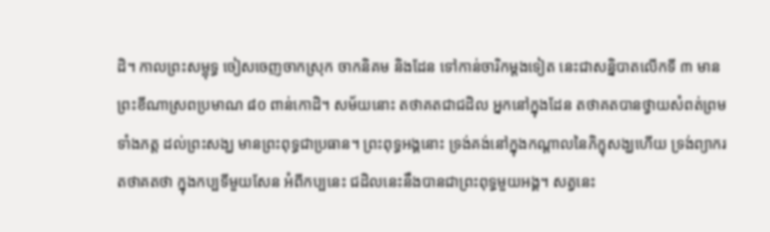ដិ។ កាលព្រះសម្ពុទ្ធ ចៀសចេញចាកស្រុក ចាកនិគម និងដែន ទៅកាន់ចារិកម្តងទៀត នេះជាសន្និបាតលើកទី ៣ មានព្រះខីណាស្រពប្រមាណ ៨០ ពាន់កោដិ។ សម័យនោះ តថាគតជាជដិល អ្នកនៅក្នុងដែន តថាគតបានថ្វាយសំពត់ព្រមទាំងភត្ត ដល់ព្រះសង្ឃ មានព្រះពុទ្ធជាប្រធាន។ ព្រះពុទ្ធអង្គនោះ ទ្រង់គង់នៅក្នុងកណ្តាលនៃភិក្ខុសង្ឃហើយ ទ្រង់ព្យាករតថាគតថា ក្នុងកប្បទីមួយសែន អំពីកប្បនេះ ជដិលនេះនឹងបានជាព្រះពុទ្ធមួយអង្គ។ សត្វនេះ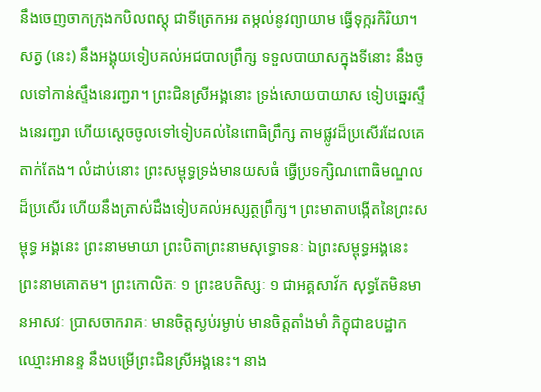នឹងចេញចាកក្រុងកបិលពស្តុ ជាទីត្រេកអរ តម្កល់នូវព្យាយាម ធ្វើទុក្ករកិរិយា។ សត្វ (នេះ) នឹងអង្គុយទៀបគល់អជបាលព្រឹក្ស ទទួលបាយាសក្នុងទីនោះ នឹងចូលទៅកាន់ស្ទឹងនេរញ្ជរា។ ព្រះជិនស្រីអង្គនោះ ទ្រង់សោយបាយាស ទៀបឆ្នេរស្ទឹងនេរញ្ជរា ហើយស្តេចចូលទៅទៀបគល់នៃពោធិព្រឹក្ស តាមផ្លូវដ៏ប្រសើរដែលគេតាក់តែង។ លំដាប់នោះ ព្រះសម្ពុទ្ធទ្រង់មានយសធំ ធ្វើប្រទក្សិណពោធិមណ្ឌលដ៏ប្រសើរ ហើយនឹងត្រាស់ដឹងទៀបគល់អស្សត្ថព្រឹក្ស។ ព្រះមាតាបង្កើតនៃព្រះសម្ពុទ្ធ អង្គនេះ ព្រះនាមមាយា ព្រះបិតាព្រះនាមសុទ្ធោទនៈ ឯព្រះសម្ពុទ្ធអង្គនេះ ព្រះនាមគោតម។ ព្រះកោលិតៈ ១ ព្រះឧបតិស្សៈ ១ ជាអគ្គសាវ័ក សុទ្ធតែមិនមានអាសវៈ ប្រាសចាករាគៈ មានចិត្តស្ងប់រម្ងាប់ មានចិត្តតាំងមាំ ភិក្ខុជាឧបដ្ឋាកឈ្មោះអានន្ទ នឹងបម្រើព្រះជិនស្រីអង្គនេះ។ នាង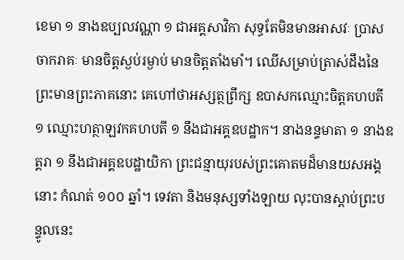ខេមា ១ នាងឧប្បលវណ្ណា ១ ជាអគ្គសាវិកា សុទ្ធតែមិនមានអាសវៈ ប្រាសចាករាគៈ មានចិត្តស្ងប់រម្ងាប់ មានចិត្តតាំងមាំ។ ឈើសម្រាប់ត្រាស់ដឹងនៃព្រះមានព្រះភាគនោះ គេហៅថាអស្សត្ថព្រឹក្ស ឧបាសកឈ្មោះចិត្តគហបតី ១ ឈ្មោះហត្ថាឡវកគហបតី ១ នឹងជាអគ្គឧបដ្ឋាក។ នាងនន្ទមាតា ១ នាងឧត្តរា ១ នឹងជាអគ្គឧបដ្ឋាយិកា ព្រះជន្មាយុរបស់ព្រះគោតមដ៏មានយសអង្គនោះ កំណត់ ១០០ ឆ្នាំ។ ទេវតា និងមនុស្សទាំងឡាយ លុះបានស្តាប់ព្រះបន្ទូលនេះ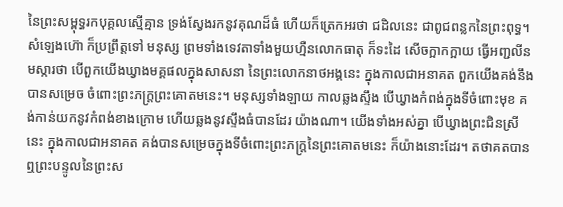នៃព្រះសម្ពុទ្ធរកបុគ្គលស្មើគ្មាន ទ្រង់ស្វែងរកនូវគុណដ៏ធំ ហើយក៏ត្រេកអរថា ជដិលនេះ ជាពូជពន្លកនៃព្រះពុទ្ធ។ សំឡេងហ៊ោ ក៏ប្រព្រឹត្តទៅ មនុស្ស ព្រមទាំងទេវតាទាំងមួយហ្មឺនលោកធាតុ ក៏ទះដៃ សើចក្អាកក្អាយ ធ្វើអញ្ជលីនមស្ការថា បើពួកយើងឃ្វាងមគ្គផលក្នុងសាសនា នៃព្រះលោកនាថអង្គនេះ ក្នុងកាលជាអនាគត ពួកយើងគង់នឹងបានសម្រេច ចំពោះព្រះភក្ត្រព្រះគោតមនេះ។ មនុស្សទាំងឡាយ កាលឆ្លងស្ទឹង បើឃ្វាងកំពង់ក្នុងទីចំពោះមុខ គង់កាន់យកនូវកំពង់ខាងក្រោម ហើយឆ្លងនូវស្ទឹងធំបានដែរ យ៉ាងណា។ យើងទាំងអស់គ្នា បើឃ្វាងព្រះជិនស្រីនេះ ក្នុងកាលជាអនាគត គង់បានសម្រេចក្នុងទីចំពោះព្រះភក្ត្រនៃព្រះគោតមនេះ ក៏យ៉ាងនោះដែរ។ តថាគតបានឮព្រះបន្ទូលនៃព្រះស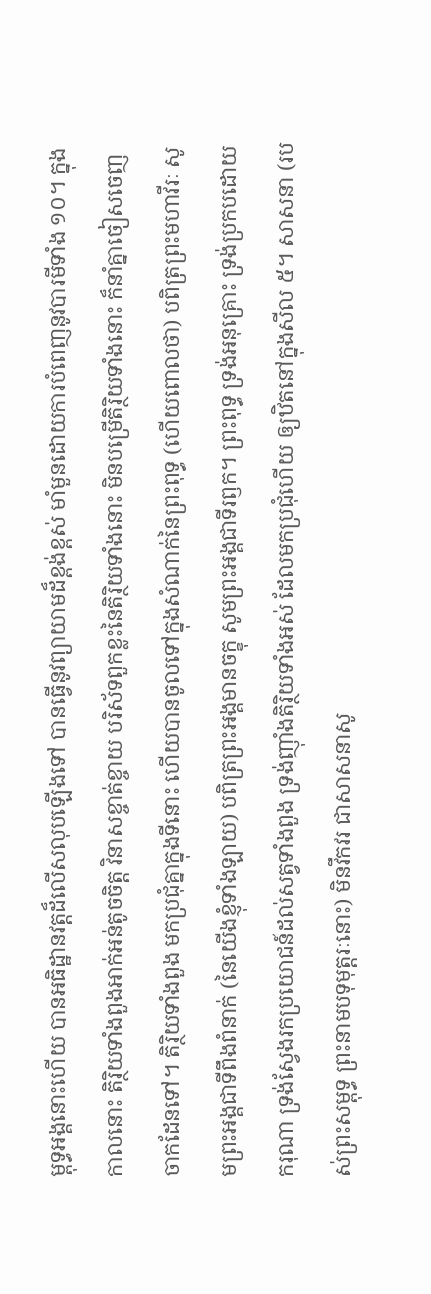ម្ពុទ្ធអង្គនោះហើយ បានអធិដ្ឋានវត្តដ៏លើសលុបឡើងទៅ បានធ្វើនូវព្យាយាមដ៏ខ្ពង់ខ្ពស់ មាំមួនដោយការបំពេញនូវបារមីទាំង ១០។ ក្នុងកាលនោះ តិរ្ថិយទាំងពួងអាក់អន់តូចចិត្ត វិនាសខ្ចាត់ខ្ចាយ បរិស័ទពួកខ្លះនៃតិរ្ថិយទាំងនោះ មិនបម្រើតិរ្ថិយទាំងនោះ ក៏នាំគ្នាចៀសចេញចាកដែនទៅ។ តិរ្ថិយទាំងពួង មកប្រជុំគ្នាក្នុងទីនោះ ហើយបានចូលទៅក្នុងសំណាក់នៃព្រះពុទ្ធ (ហើយពោលថា) បពិត្រព្រះមហាវីរៈ សូមព្រះអង្គជាទីពឹងពំនាក់ (នៃយើងខ្ញុំទាំងឡាយ) បពិត្រព្រះអង្គមានចក្ខុ សូមព្រះអង្គជាទីរឭក។ ព្រះពុទ្ធ ទ្រង់អនុគ្រោះ ទ្រង់ប្រកបដោយករុណា ទ្រង់ស្វែងរកប្រយោជន៍ដល់សត្វទាំងពួង ទ្រង់ញ៉ាំងតិរ្ថិយទាំងអស់ ដែលមកប្រជុំហើយ ឲ្យឋិតនៅក្នុងសីល ៥។ សាសនា (របស់ព្រះសម្ពុទ្ធ ព្រះនាមបទុមុត្តរៈនោះ) មិនវឹកវរ ជាសាសនាសូ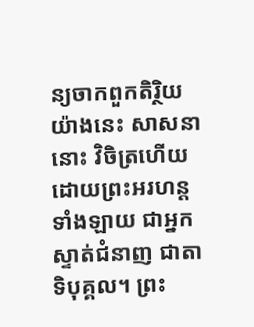ន្យចាកពួកតិរ្ថិយយ៉ាងនេះ សាសនានោះ វិចិត្រហើយដោយព្រះអរហន្តទាំងឡាយ ជាអ្នកស្ទាត់ជំនាញ ជាតាទិបុគ្គល។ ព្រះ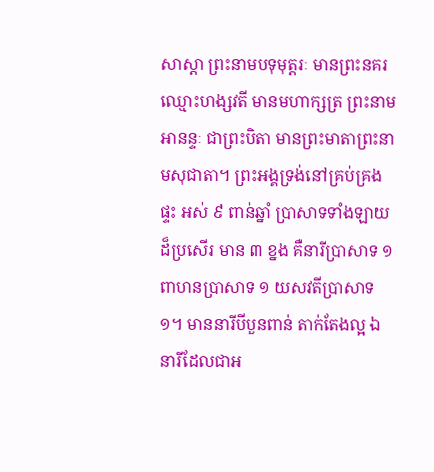សាស្តា ព្រះនាមបទុមុត្តរៈ មានព្រះនគរឈ្មោះហង្សវតី មានមហាក្សត្រ ព្រះនាមអានន្ទៈ ជាព្រះបិតា មានព្រះមាតាព្រះនាមសុជាតា។ ព្រះអង្គទ្រង់នៅគ្រប់គ្រងផ្ទះ អស់ ៩ ពាន់ឆ្នាំ ប្រាសាទទាំងឡាយដ៏ប្រសើរ មាន ៣ ខ្នង គឺនារីប្រាសាទ ១ ពាហនប្រាសាទ ១ យសវតីប្រាសាទ ១។ មាននារីបីបួនពាន់ តាក់តែងល្អ ឯនារីដែលជាអ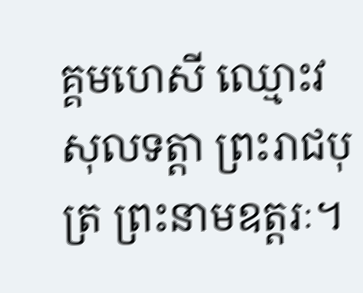គ្គមហេសី ឈ្មោះវសុលទត្តា ព្រះរាជបុត្រ ព្រះនាមឧត្តរៈ។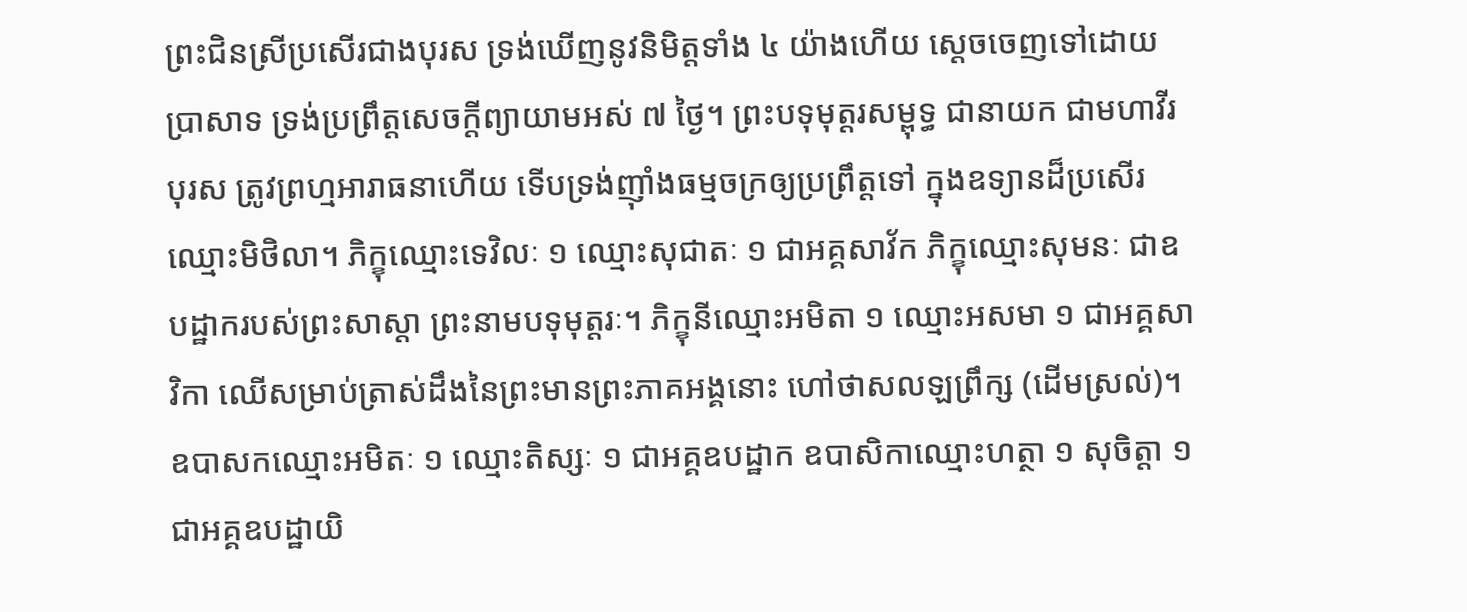ព្រះជិនស្រីប្រសើរជាងបុរស ទ្រង់ឃើញនូវនិមិត្តទាំង ៤ យ៉ាងហើយ ស្តេចចេញទៅដោយប្រាសាទ ទ្រង់ប្រព្រឹត្តសេចក្តីព្យាយាមអស់ ៧ ថ្ងៃ។ ព្រះបទុមុត្តរសម្ពុទ្ធ ជានាយក ជាមហាវីរបុរស ត្រូវព្រហ្មអារាធនាហើយ ទើបទ្រង់ញ៉ាំងធម្មចក្រឲ្យប្រព្រឹត្តទៅ ក្នុងឧទ្យានដ៏ប្រសើរឈ្មោះមិថិលា។ ភិក្ខុឈ្មោះទេវិលៈ ១ ឈ្មោះសុជាតៈ ១ ជាអគ្គសាវ័ក ភិក្ខុឈ្មោះសុមនៈ ជាឧបដ្ឋាករបស់ព្រះសាស្តា ព្រះនាមបទុមុត្តរៈ។ ភិក្ខុនីឈ្មោះអមិតា ១ ឈ្មោះអសមា ១ ជាអគ្គសាវិកា ឈើសម្រាប់ត្រាស់ដឹងនៃព្រះមានព្រះភាគអង្គនោះ ហៅថាសលឡព្រឹក្ស (ដើមស្រល់)។ ឧបាសកឈ្មោះអមិតៈ ១ ឈ្មោះតិស្សៈ ១ ជាអគ្គឧបដ្ឋាក ឧបាសិកាឈ្មោះហត្ថា ១ សុចិត្តា ១ ជាអគ្គឧបដ្ឋាយិ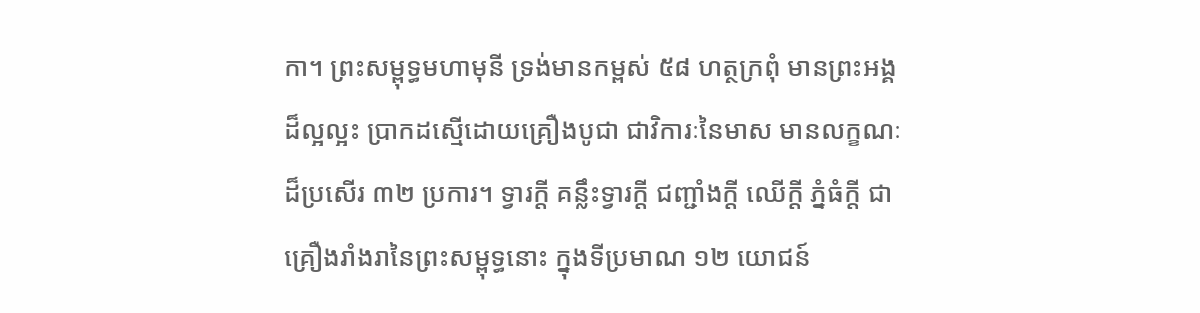កា។ ព្រះសម្ពុទ្ធមហាមុនី ទ្រង់មានកម្ពស់ ៥៨ ហត្ថក្រពុំ មានព្រះអង្គដ៏ល្អល្អះ ប្រាកដស្មើដោយគ្រឿងបូជា ជាវិការៈនៃមាស មានលក្ខណៈដ៏ប្រសើរ ៣២ ប្រការ។ ទ្វារក្តី គន្លឹះទ្វារក្តី ជញ្ជាំងក្តី ឈើក្តី ភ្នំធំក្តី ជាគ្រឿងរាំងរានៃព្រះសម្ពុទ្ធនោះ ក្នុងទីប្រមាណ ១២ យោជន៍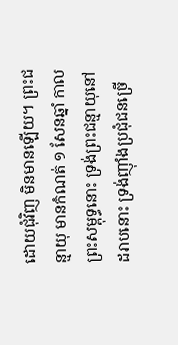ដោយជុំវិញ មិនមានឡើយ។ ព្រះជន្មាយុ មានកំណត់ ១ សែនឆ្នាំ កាលព្រះសម្ពុទ្ធនោះ ទ្រង់ព្រះជន្មាយុនៅដរាបនោះ ទ្រង់ញ៉ាំងប្រជុំជនច្រើ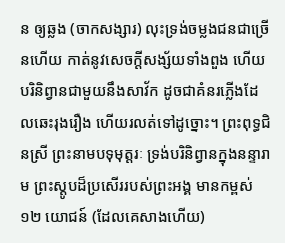ន ឲ្យឆ្លង (ចាកសង្សារ) លុះទ្រង់ចម្លងជនជាច្រើនហើយ កាត់នូវសេចក្តីសង្ស័យទាំងពួង ហើយបរិនិព្វានជាមួយនឹងសាវ័ក ដូចជាគំនរភ្លើងដែលឆេះរុងរឿង ហើយរលត់ទៅដូច្នោះ។ ព្រះពុទ្ធជិនស្រី ព្រះនាមបទុមុត្តរៈ ទ្រង់បរិនិព្វានក្នុងនន្ទារាម ព្រះស្តូបដ៏ប្រសើររបស់ព្រះអង្គ មានកម្ពស់ ១២ យោជន៍ (ដែលគេសាងហើយ)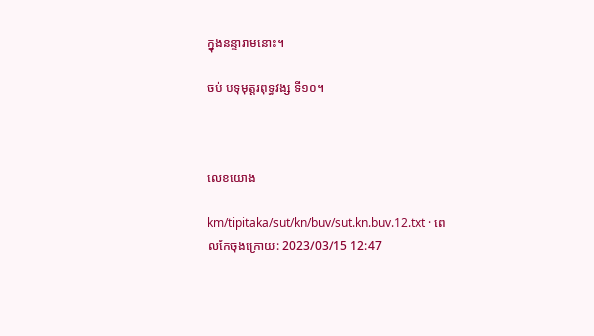ក្នុងនន្ទារាមនោះ។

ចប់ បទុមុត្តរពុទ្ធវង្ស ទី១០។



លេខយោង

km/tipitaka/sut/kn/buv/sut.kn.buv.12.txt · ពេលកែចុងក្រោយ: 2023/03/15 12:47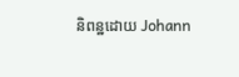និពន្ឋដោយ Johann